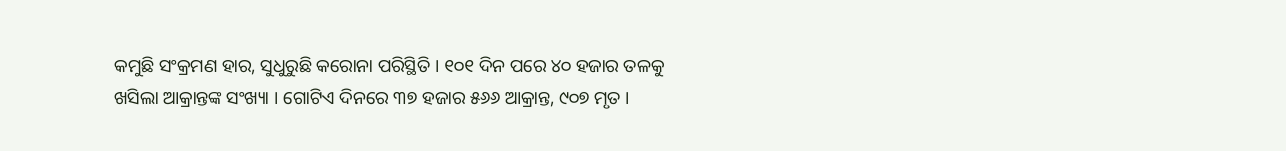କମୁଛି ସଂକ୍ରମଣ ହାର, ସୁଧୁରୁଛି କରୋନା ପରିସ୍ଥିତି । ୧୦୧ ଦିନ ପରେ ୪୦ ହଜାର ତଳକୁ ଖସିଲା ଆକ୍ରାନ୍ତଙ୍କ ସଂଖ୍ୟା । ଗୋଟିଏ ଦିନରେ ୩୭ ହଜାର ୫୬୬ ଆକ୍ରାନ୍ତ, ୯୦୭ ମୃତ ।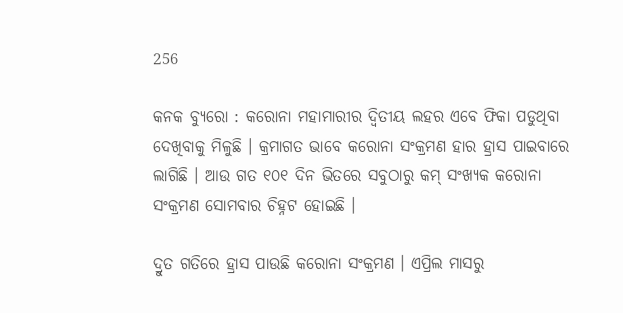256

କନକ ବ୍ୟୁରୋ : କରୋନା ମହାମାରୀର ଦ୍ୱିତୀୟ ଲହର ଏବେ ଫିକା ପଡୁଥିବା ଦେଖିବାକୁ ମିଳୁଛି । କ୍ରମାଗତ ଭାବେ କରୋନା ସଂକ୍ରମଣ ହାର ହ୍ରାସ ପାଇବାରେ ଲାଗିଛି । ଆଉ ଗତ ୧୦୧ ଦିନ ଭିତରେ ସବୁଠାରୁ କମ୍ ସଂଖ୍ୟକ କରୋନା ସଂକ୍ରମଣ ସୋମବାର ଚିହ୍ନଟ ହୋଇଛି ।

ଦ୍ରୁତ ଗତିରେ ହ୍ରାସ ପାଉଛି କରୋନା ସଂକ୍ରମଣ । ଏପ୍ରିଲ ମାସରୁ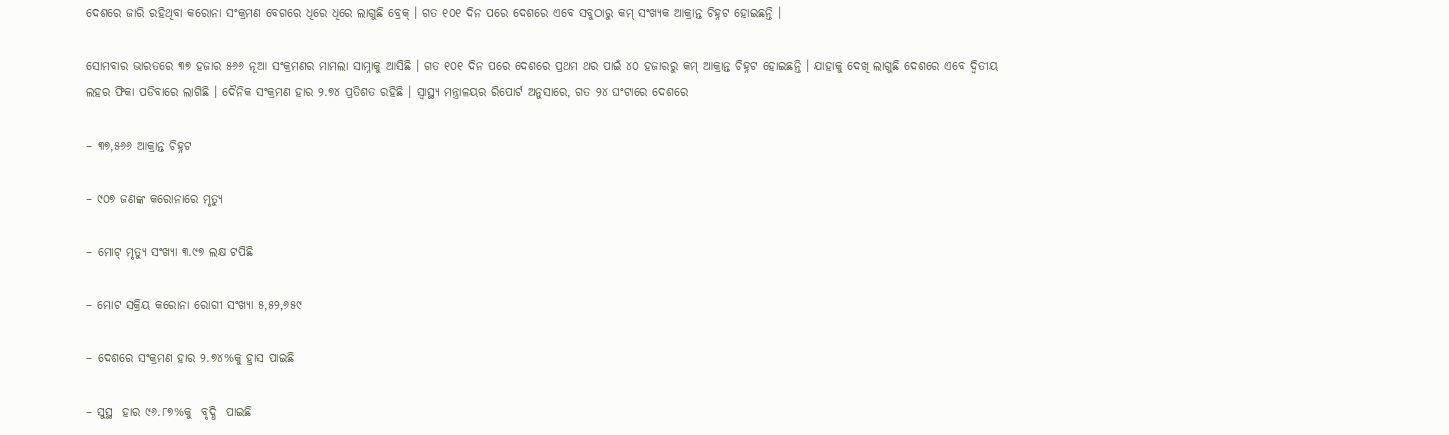ଦେଶରେ ଜାରି ରହିଥିବା କରୋନା ସଂକ୍ରମଣ ବେଗରେ ଧିରେ ଧିରେ ଲାଗୁଛି ବ୍ରେକ୍ । ଗତ ୧୦୧ ଦିନ ପରେ ଦେଶରେ ଏବେ ସବୁଠାରୁ କମ୍ ସଂଖ୍ୟକ ଆକ୍ରାନ୍ତ ଚିହ୍ନଟ ହୋଇଛନ୍ତି ।

ସୋମବାର ଭାରତରେ ୩୭ ହଜାର ୫୬୬ ନୂଆ ସଂକ୍ରମଣର ମାମଲା ସାମ୍ନାକୁ ଆସିଛି । ଗତ ୧୦୧ ଦିନ ପରେ ଦେଶରେ ପ୍ରଥମ ଥର ପାଇଁ ୪୦ ହଜାରରୁ କମ୍ ଆକ୍ରାନ୍ତ ଚିହ୍ନଟ ହୋଇଛନ୍ତି । ଯାହାକୁ ଦେଖି ଲାଗୁଛି ଦେଶରେ ଏବେ ଦ୍ୱିତୀୟ ଲହର ଫିକା ପଡିବାରେ ଲାଗିଛି । ଦୈନିକ ସଂକ୍ରମଣ ହାର ୨.୭୪ ପ୍ରତିଶତ ରହିଛି । ସ୍ୱାସ୍ଥ୍ୟ ମନ୍ତ୍ରାଳୟର ରିପୋର୍ଟ ଅନୁସାରେ, ଗତ ୨୪ ଘଂଟାରେ ଦେଶରେ

– ୩୭,୫୬୬ ଆକ୍ରାନ୍ତ ଚିହ୍ନଟ

– ୯୦୭ ଜଣଙ୍କ କରୋନାରେ ମୃତ୍ୟୁ

– ମୋଟ୍ ମୃତ୍ୟୁ ସଂଖ୍ୟା ୩.୯୭ ଲକ୍ଷ ଟପିଛି

– ମୋଟ ସକ୍ରିୟ କରୋନା ରୋଗୀ ସଂଖ୍ୟା ୫,୫୨,୬୫୯

– ଦେଶରେ ସଂକ୍ରମଣ ହାର ୨.୭୪%କୁ ହ୍ରାସ ପାଇଛି

– ସୁସ୍ଥ  ହାର ୯୬.୮୭%କୁ  ବୃଦ୍ଧି  ପାଇଛି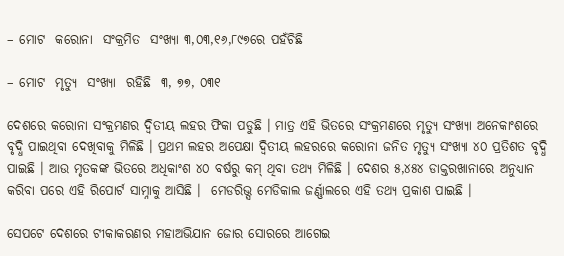– ମୋଟ  କରୋନା  ସଂକ୍ରମିତ  ସଂଖ୍ୟା ୩,୦୩,୧୬,୮୯୭ରେ ପହଁଚିଛି

– ମୋଟ  ମୃତ୍ୟୁ  ସଂଖ୍ୟା  ରହିଛି  ୩, ୭୭, ୦୩୧

ଦେଶରେ କରୋନା ସଂକ୍ରମଣର ଦ୍ୱିତୀୟ ଲହର ଫିକା ପଡୁଛି । ମାତ୍ର ଏହି ଭିତରେ ସଂକ୍ରମଣରେ ମୃତ୍ୟୁ ସଂଖ୍ୟା ଅନେକାଂଶରେ ବୃଦ୍ଧି ପାଇଥିବା ଦେଖିବାକୁ ମିଳିଛି । ପ୍ରଥମ ଲହର ଅପେକ୍ଷା ଦ୍ୱିତୀୟ ଲହରରେ କରୋନା ଜନିତ ମୃତ୍ୟୁ ସଂଖ୍ୟା ୪୦ ପ୍ରତିଶତ ବୃଦ୍ଧି ପାଇଛି । ଆଉ ମୃତକଙ୍କ ଭିତରେ ଅଧିକାଂଶ ୪୦ ବର୍ଷରୁ କମ୍ ଥିବା ତଥ୍ୟ ମିଳିଛି । ଦେଶର ୫,୪୫୪ ଡାକ୍ତରଖାନାରେ ଅନୁଧ୍ୟାନ କରିବା ପରେ ଏହି ରିପୋର୍ଟ ସାମ୍ନାକୁ ଆସିଛି ।  ମେଡରିଭ୍ସ ମେଡିକାଲ ଜର୍ଣ୍ଣାଲରେ ଏହି ତଥ୍ୟ ପ୍ରକାଶ ପାଇଛି ।

ସେପଟେ ଦେଶରେ ଟୀକାକରଣର ମହାଅଭିଯାନ ଜୋର ସୋରରେ ଆଗେଇ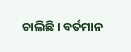ଚାଲିଛି । ବର୍ତମାନ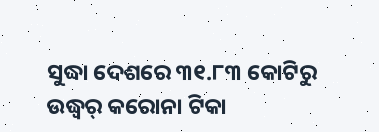ସୁଦ୍ଧା ଦେଶରେ ୩୧.୮୩ କୋଟିରୁ ଉଦ୍ଧ୍ୱର୍ କରୋନା ଟିକା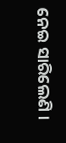ନେଇ ସାରିଲେଣି ।